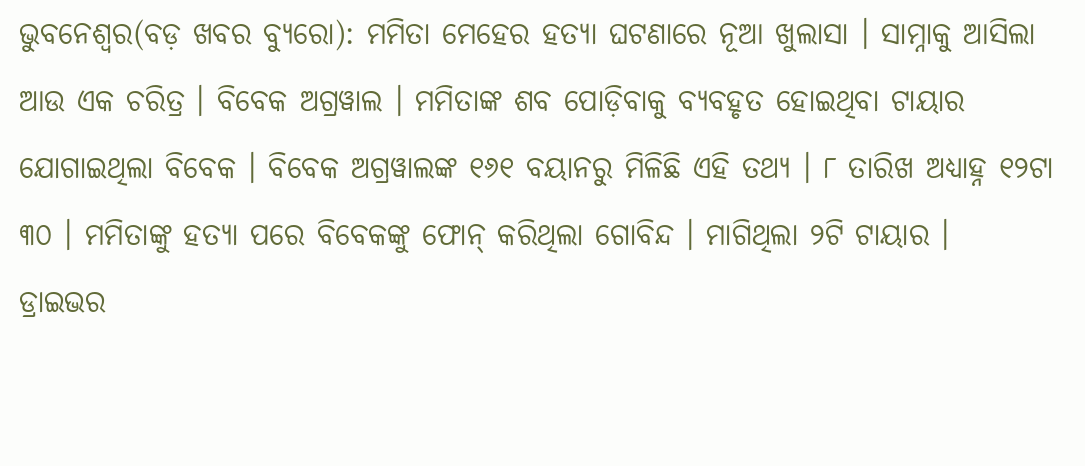ଭୁବନେଶ୍ଵର(ବଡ଼ ଖବର ବ୍ୟୁରୋ): ମମିତା ମେହେର ହତ୍ୟା ଘଟଣାରେ ନୂଆ ଖୁଲାସା । ସାମ୍ନାକୁ ଆସିଲା ଆଉ ଏକ ଚରିତ୍ର । ବିବେକ ଅଗ୍ରୱାଲ । ମମିତାଙ୍କ ଶବ ପୋଡ଼ିବାକୁ ବ୍ୟବହୃତ ହୋଇଥିବା ଟାୟାର ଯୋଗାଇଥିଲା ବିବେକ । ବିବେକ ଅଗ୍ରୱାଲଙ୍କ ୧୬୧ ବୟାନରୁ ମିଳିଛି ଏହି ତଥ୍ୟ । ୮ ତାରିଖ ଅଧ୍ୟାହ୍ନ ୧୨ଟା ୩୦ । ମମିତାଙ୍କୁ ହତ୍ୟା ପରେ ବିବେକଙ୍କୁ ଫୋନ୍ କରିଥିଲା ଗୋବିନ୍ଦ । ମାଗିଥିଲା ୨ଟି ଟାୟାର ।
ଡ୍ରାଇଭର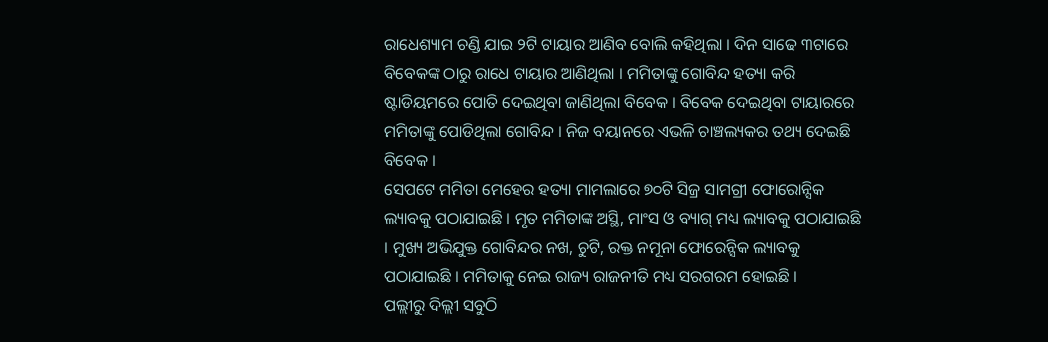ରାଧେଶ୍ୟାମ ଚଣ୍ଡି ଯାଇ ୨ଟି ଟାୟାର ଆଣିବ ବୋଲି କହିଥିଲା । ଦିନ ସାଢେ ୩ଟାରେ ବିବେକଙ୍କ ଠାରୁ ରାଧେ ଟାୟାର ଆଣିଥିଲା । ମମିତାଙ୍କୁ ଗୋବିନ୍ଦ ହତ୍ୟା କରି ଷ୍ଟାଡିୟମରେ ପୋତି ଦେଇଥିବା ଜାଣିଥିଲା ବିବେକ । ବିବେକ ଦେଇଥିବା ଟାୟାରରେ ମମିତାଙ୍କୁ ପୋଡିଥିଲା ଗୋବିନ୍ଦ । ନିଜ ବୟାନରେ ଏଭଳି ଚାଞ୍ଚଲ୍ୟକର ତଥ୍ୟ ଦେଇଛି ବିବେକ ।
ସେପଟେ ମମିତା ମେହେର ହତ୍ୟା ମାମଲାରେ ୭୦ଟି ସିଜ୍ର ସାମଗ୍ରୀ ଫୋରୋନ୍ସିକ ଲ୍ୟାବକୁ ପଠାଯାଇଛି । ମୃତ ମମିତାଙ୍କ ଅସ୍ଥି, ମାଂସ ଓ ବ୍ୟାଗ୍ ମଧ୍ୟ ଲ୍ୟାବକୁ ପଠାଯାଇଛି । ମୁଖ୍ୟ ଅଭିଯୁକ୍ତ ଗୋବିନ୍ଦର ନଖ, ଚୁଟି, ରକ୍ତ ନମୂନା ଫୋରେନ୍ସିକ ଲ୍ୟାବକୁ ପଠାଯାଇଛି । ମମିତାକୁ ନେଇ ରାଜ୍ୟ ରାଜନୀତି ମଧ୍ୟ ସରଗରମ ହୋଇଛି ।
ପଲ୍ଲୀରୁ ଦିଲ୍ଲୀ ସବୁଠି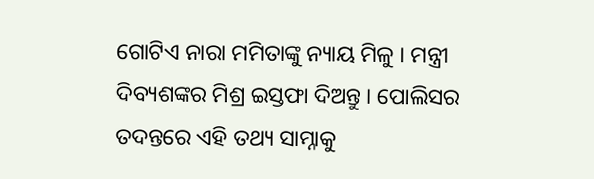ଗୋଟିଏ ନାରା ମମିତାଙ୍କୁ ନ୍ୟାୟ ମିଳୁ । ମନ୍ତ୍ରୀ ଦିବ୍ୟଶଙ୍କର ମିଶ୍ର ଇସ୍ତଫା ଦିଅନ୍ତୁ । ପୋଲିସର ତଦନ୍ତରେ ଏହି ତଥ୍ୟ ସାମ୍ନାକୁ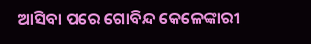ଆସିବା ପରେ ଗୋବିନ୍ଦ କେଳେଙ୍କାରୀ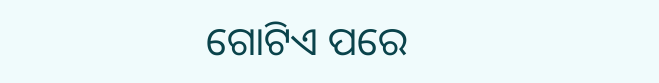ଗୋଟିଏ ପରେ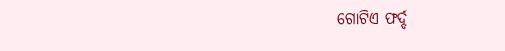ଗୋଟିଏ ଫର୍ଦ୍ଦ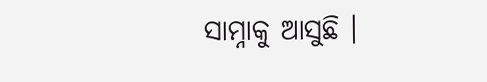ସାମ୍ନାକୁ ଆସୁଛି ।